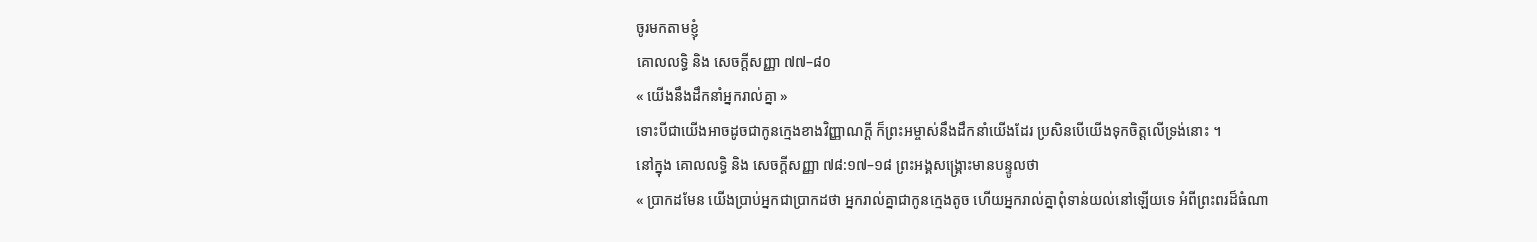ចូរមកតាមខ្ញុំ
គោលលទ្ធិ និង សេចក្តីសញ្ញា ៧៧–៨០
« យើងនឹងដឹកនាំអ្នករាល់គ្នា »
ទោះបីជាយើងអាចដូចជាកូនក្មេងខាងវិញ្ញាណក្ដី ក៏ព្រះអម្ចាស់នឹងដឹកនាំយើងដែរ ប្រសិនបើយើងទុកចិត្តលើទ្រង់នោះ ។
នៅក្នុង គោលលទ្ធិ និង សេចក្ដីសញ្ញា ៧៨:១៧–១៨ ព្រះអង្គសង្គ្រោះមានបន្ទូលថា
« ប្រាកដមែន យើងប្រាប់អ្នកជាប្រាកដថា អ្នករាល់គ្នាជាកូនក្មេងតូច ហើយអ្នករាល់គ្នាពុំទាន់យល់នៅឡើយទេ អំពីព្រះពរដ៏ធំណា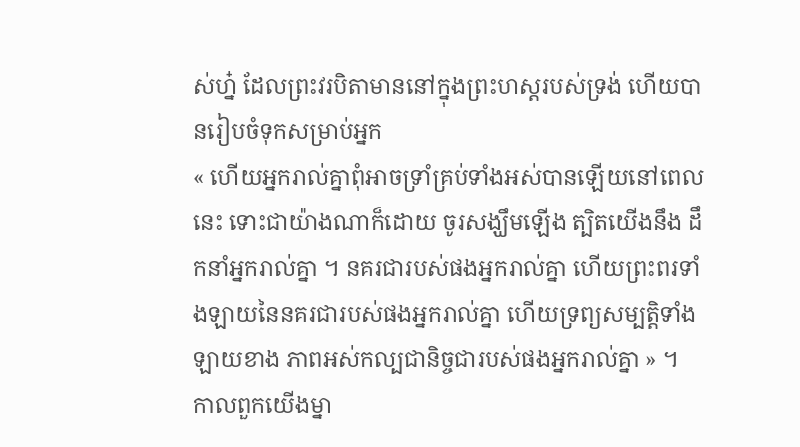ស់ហ្ន៎ ដែលព្រះវរបិតាមាននៅក្នុងព្រះហស្តរបស់ទ្រង់ ហើយបានរៀបចំទុកសម្រាប់អ្នក
« ហើយអ្នករាល់គ្នាពុំអាចទ្រាំគ្រប់ទាំងអស់បានឡើយនៅពេលនេះ ទោះជាយ៉ាងណាក៏ដោយ ចូរសង្ឃឹមឡើង ត្បិតយើងនឹង ដឹកនាំអ្នករាល់គ្នា ។ នគរជារបស់ផងអ្នករាល់គ្នា ហើយព្រះពរទាំងឡាយនៃនគរជារបស់ផងអ្នករាល់គ្នា ហើយទ្រព្យសម្បត្តិទាំងឡាយខាង ភាពអស់កល្បជានិច្ចជារបស់ផងអ្នករាល់គ្នា » ។
កាលពួកយើងម្នា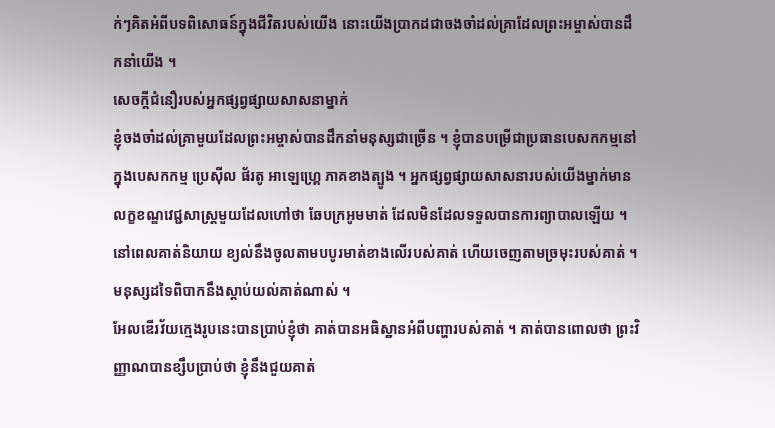ក់ៗគិតអំពីបទពិសោធន៍ក្នុងជីវិតរបស់យើង នោះយើងប្រាកដជាចងចាំដល់គ្រាដែលព្រះអម្ចាស់បានដឹកនាំយើង ។
សេចក្ដីជំនឿរបស់អ្នកផ្សព្វផ្សាយសាសនាម្នាក់
ខ្ញុំចងចាំដល់គ្រាមួយដែលព្រះអម្ចាស់បានដឹកនាំមនុស្សជាច្រើន ។ ខ្ញុំបានបម្រើជាប្រធានបេសកកម្មនៅក្នុងបេសកកម្ម ប្រេស៊ីល ផ័រតូ អាឡេហ្គ្រេ ភាគខាងត្បូង ។ អ្នកផ្សព្វផ្សាយសាសនារបស់យើងម្នាក់មានលក្ខខណ្ឌវេជ្ជសាស្ដ្រមួយដែលហៅថា ឆែបក្រអូមមាត់ ដែលមិនដែលទទួលបានការព្យាបាលឡើយ ។ នៅពេលគាត់និយាយ ខ្យល់នឹងចូលតាមបបូរមាត់ខាងលើរបស់គាត់ ហើយចេញតាមច្រមុះរបស់គាត់ ។ មនុស្សដទៃពិបាកនឹងស្ដាប់យល់គាត់ណាស់ ។
អែលឌើរវ័យក្មេងរូបនេះបានប្រាប់ខ្ញុំថា គាត់បានអធិស្ឋានអំពីបញ្ហារបស់គាត់ ។ គាត់បានពោលថា ព្រះវិញ្ញាណបានខ្សឹបប្រាប់ថា ខ្ញុំនឹងជួយគាត់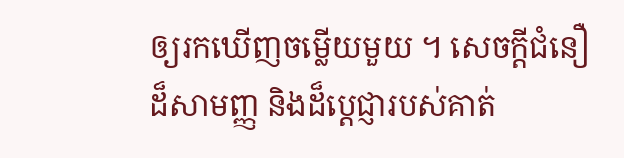ឲ្យរកឃើញចម្លើយមួយ ។ សេចក្ដីជំនឿដ៏សាមញ្ញ និងដ៏ប្ដេជ្ញារបស់គាត់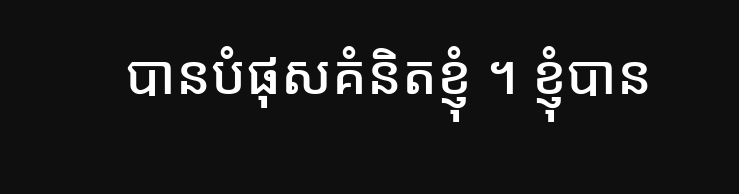បានបំផុសគំនិតខ្ញុំ ។ ខ្ញុំបាន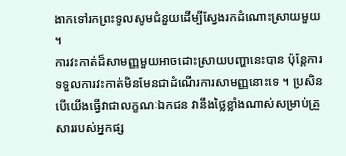ងាកទៅរកព្រះទូលសូមជំនួយដើម្បីស្វែងរកដំណោះស្រាយមួយ ។
ការវះកាត់ដ៏សាមញ្ញមួយអាចដោះស្រាយបញ្ហានេះបាន ប៉ុន្ដែការទទួលការវះកាត់មិនមែនជាដំណើរការសាមញ្ញនោះទេ ។ ប្រសិនបើយើងធ្វើវាជាលក្ខណៈឯកជន វានឹងថ្លៃខ្លាំងណាស់សម្រាប់គ្រួសាររបស់អ្នកផ្ស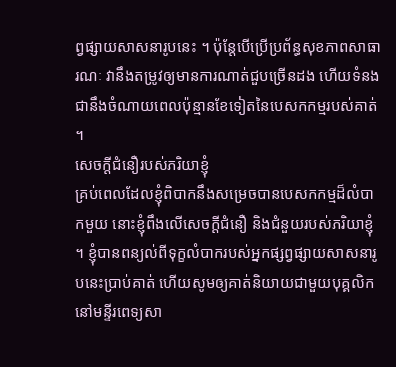ព្វផ្សាយសាសនារូបនេះ ។ ប៉ុន្ដែបើប្រើប្រព័ន្ធសុខភាពសាធារណៈ វានឹងតម្រូវឲ្យមានការណាត់ជួបច្រើនដង ហើយទំនងជានឹងចំណាយពេលប៉ុន្មានខែទៀតនៃបេសកកម្មរបស់គាត់ ។
សេចក្ដីជំនឿរបស់ភរិយាខ្ញុំ
គ្រប់ពេលដែលខ្ញុំពិបាកនឹងសម្រេចបានបេសកកម្មដ៏លំបាកមួយ នោះខ្ញុំពឹងលើសេចក្ដីជំនឿ និងជំនួយរបស់ភរិយាខ្ញុំ ។ ខ្ញុំបានពន្យល់ពីទុក្ខលំបាករបស់អ្នកផ្សព្វផ្សាយសាសនារូបនេះប្រាប់គាត់ ហើយសូមឲ្យគាត់និយាយជាមួយបុគ្គលិកនៅមន្ទីរពេទ្យសា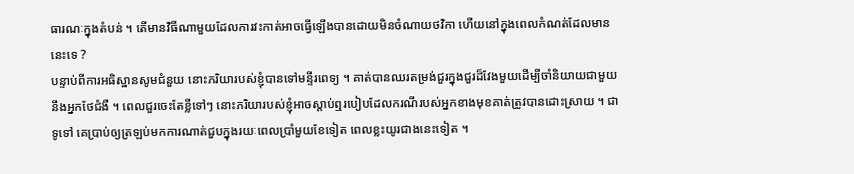ធារណៈក្នុងតំបន់ ។ តើមានវិធីណាមួយដែលការវះកាត់អាចធ្វើឡើងបានដោយមិនចំណាយថវិកា ហើយនៅក្នុងពេលកំណត់ដែលមាននេះទេ ?
បន្ទាប់ពីការអធិស្ឋានសូមជំនួយ នោះភរិយារបស់ខ្ញុំបានទៅមន្ទីរពេទ្យ ។ គាត់បានឈរតម្រង់ជួរក្នុងជួរដ៏វែងមួយដើម្បីចាំនិយាយជាមួយនឹងអ្នកថែជំងឺ ។ ពេលជួរចេះតែខ្លីទៅៗ នោះភរិយារបស់ខ្ញុំអាចស្ដាប់ឮរបៀបដែលករណីរបស់អ្នកខាងមុខគាត់ត្រូវបានដោះស្រាយ ។ ជាទូទៅ គេប្រាប់ឲ្យត្រឡប់មកការណាត់ជួបក្នុងរយៈពេលប្រាំមួយខែទៀត ពេលខ្លះយូរជាងនេះទៀត ។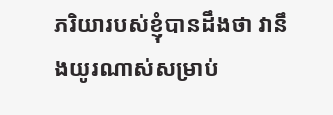ភរិយារបស់ខ្ញុំបានដឹងថា វានឹងយូរណាស់សម្រាប់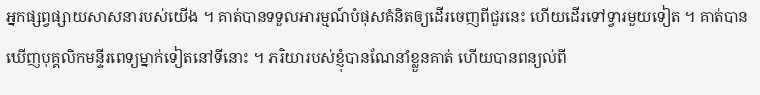អ្នកផ្សព្វផ្សាយសាសនារបស់យើង ។ គាត់បានទទួលអារម្មណ៍បំផុសគំនិតឲ្យដើរចេញពីជួរនេះ ហើយដើរទៅទ្វារមួយទៀត ។ គាត់បានឃើញបុគ្គលិកមន្ទីរពេទ្យម្នាក់ទៀតនៅទីនោះ ។ ភរិយារបស់ខ្ញុំបានណែនាំខ្លួនគាត់ ហើយបានពន្យល់ពី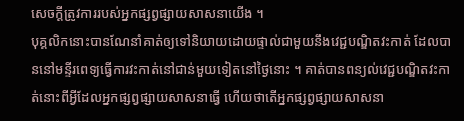សេចក្ដីត្រូវការរបស់អ្នកផ្សព្វផ្សាយសាសនាយើង ។
បុគ្គលិកនោះបានណែនាំគាត់ឲ្យទៅនិយាយដោយផ្ទាល់ជាមួយនឹងវេជ្ជបណ្ឌិតវះកាត់ ដែលបាននៅមន្ទីរពេទ្យធ្វើការវះកាត់នៅជាន់មួយទៀតនៅថ្ងៃនោះ ។ គាត់បានពន្យល់វេជ្ជបណ្ឌិតវះកាត់នោះពីអ្វីដែលអ្នកផ្សព្វផ្សាយសាសនាធ្វើ ហើយថាតើអ្នកផ្សព្វផ្សាយសាសនា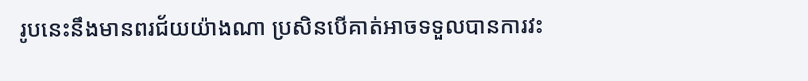រូបនេះនឹងមានពរជ័យយ៉ាងណា ប្រសិនបើគាត់អាចទទួលបានការវះ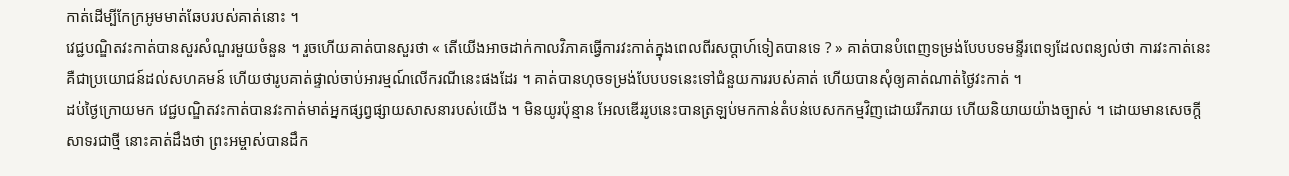កាត់ដើម្បីកែក្រអូមមាត់ឆែបរបស់គាត់នោះ ។
វេជ្ជបណ្ឌិតវះកាត់បានសួរសំណួរមួយចំនួន ។ រួចហើយគាត់បានសួរថា « តើយើងអាចដាក់កាលវិភាគធ្វើការវះកាត់ក្នុងពេលពីរសប្ដាហ៍ទៀតបានទេ ? » គាត់បានបំពេញទម្រង់បែបបទមន្ទីរពេទ្យដែលពន្យល់ថា ការវះកាត់នេះគឺជាប្រយោជន៍ដល់សហគមន៍ ហើយថារូបគាត់ផ្ទាល់ចាប់អារម្មណ៍លើករណីនេះផងដែរ ។ គាត់បានហុចទម្រង់បែបបទនេះទៅជំនួយការរបស់គាត់ ហើយបានសុំឲ្យគាត់ណាត់ថ្ងៃវះកាត់ ។
ដប់ថ្ងៃក្រោយមក វេជ្ជបណ្ឌិតវះកាត់បានវះកាត់មាត់អ្នកផ្សព្វផ្សាយសាសនារបស់យើង ។ មិនយូរប៉ុន្មាន អែលឌើររូបនេះបានត្រឡប់មកកាន់តំបន់បេសកកម្មវិញដោយរីករាយ ហើយនិយាយយ៉ាងច្បាស់ ។ ដោយមានសេចក្ដីសាទរជាថ្មី នោះគាត់ដឹងថា ព្រះអម្ចាស់បានដឹក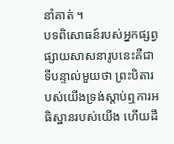នាំគាត់ ។
បទពិសោធន៍របស់អ្នកផ្សព្វផ្សាយសាសនារូបនេះគឺជាទីបន្ទាល់មួយថា ព្រះបិតារបស់យើងទ្រង់ស្ដាប់ឮការអធិស្ឋានរបស់យើង ហើយដឹ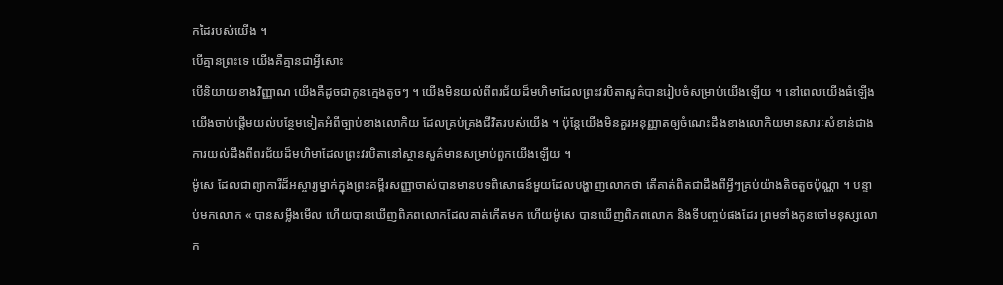កដៃរបស់យើង ។
បើគ្មានព្រះទេ យើងគឺគ្មានជាអ្វីសោះ
បើនិយាយខាងវិញ្ញាណ យើងគឺដូចជាកូនក្មេងតូចៗ ។ យើងមិនយល់ពីពរជ័យដ៏មហិមាដែលព្រះវរបិតាសួគ៌បានរៀបចំសម្រាប់យើងឡើយ ។ នៅពេលយើងធំឡើង យើងចាប់ផ្ដើមយល់បន្ថែមទៀតអំពីច្បាប់ខាងលោកិយ ដែលគ្រប់គ្រងជីវិតរបស់យើង ។ ប៉ុន្ដែយើងមិនគួរអនុញ្ញាតឲ្យចំណេះដឹងខាងលោកិយមានសារៈសំខាន់ជាងការយល់ដឹងពីពរជ័យដ៏មហិមាដែលព្រះវរបិតានៅស្ថានសួគ៌មានសម្រាប់ពួកយើងឡើយ ។
ម៉ូសេ ដែលជាព្យាការីដ៏អស្ចារ្យម្នាក់ក្នុងព្រះគម្ពីរសញ្ញាចាស់បានមានបទពិសោធន៍មួយដែលបង្ហាញលោកថា តើគាត់ពិតជាដឹងពីអ្វីៗគ្រប់យ៉ាងតិចតួចប៉ុណ្ណា ។ បន្ទាប់មកលោក « បានសម្លឹងមើល ហើយបានឃើញពិភពលោកដែលគាត់កើតមក ហើយម៉ូសេ បានឃើញពិភពលោក និងទីបញ្ចប់ផងដែរ ព្រមទាំងកូនចៅមនុស្សលោក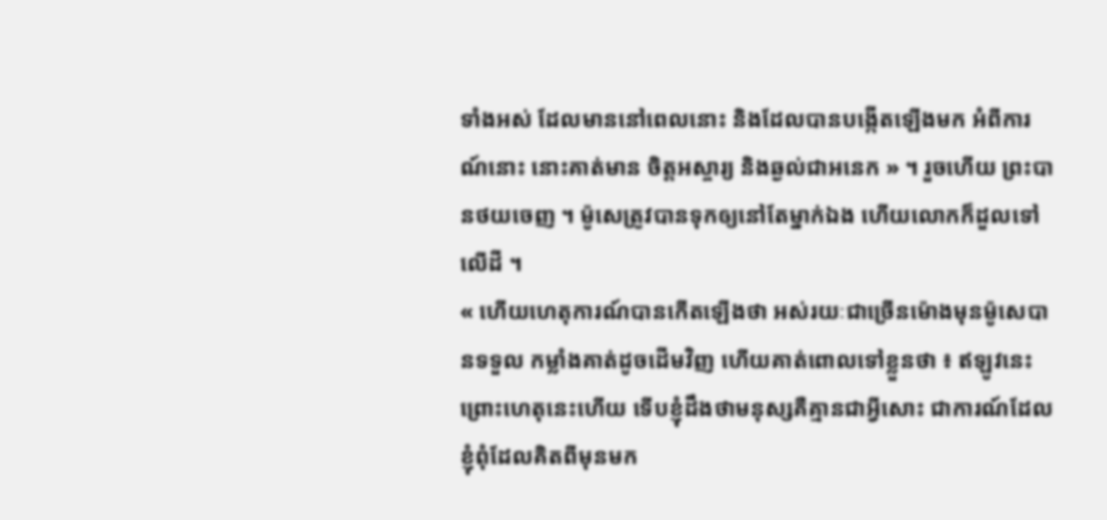ទាំងអស់ ដែលមាននៅពេលនោះ និងដែលបានបង្កើតឡើងមក អំពីការណ៍នោះ នោះគាត់មាន ចិត្តអស្ចារ្យ និងឆ្ងល់ជាអនេក » ។ រួចហើយ ព្រះបានថយចេញ ។ ម៉ូសេត្រូវបានទុកឲ្យនៅតែម្នាក់ឯង ហើយលោកក៏ដួលទៅលើដី ។
« ហើយហេតុការណ៍បានកើតឡើងថា អស់រយៈជាច្រើនម៉ោងមុនម៉ូសេបានទទួល កម្លាំងគាត់ដូចដើមវិញ ហើយគាត់ពោលទៅខ្លួនថា ៖ ឥឡូវនេះ ព្រោះហេតុនេះហើយ ទើបខ្ញុំដឹងថាមនុស្សគឺគ្មានជាអ្វីសោះ ជាការណ៍ដែលខ្ញុំពុំដែលគិតពីមុនមក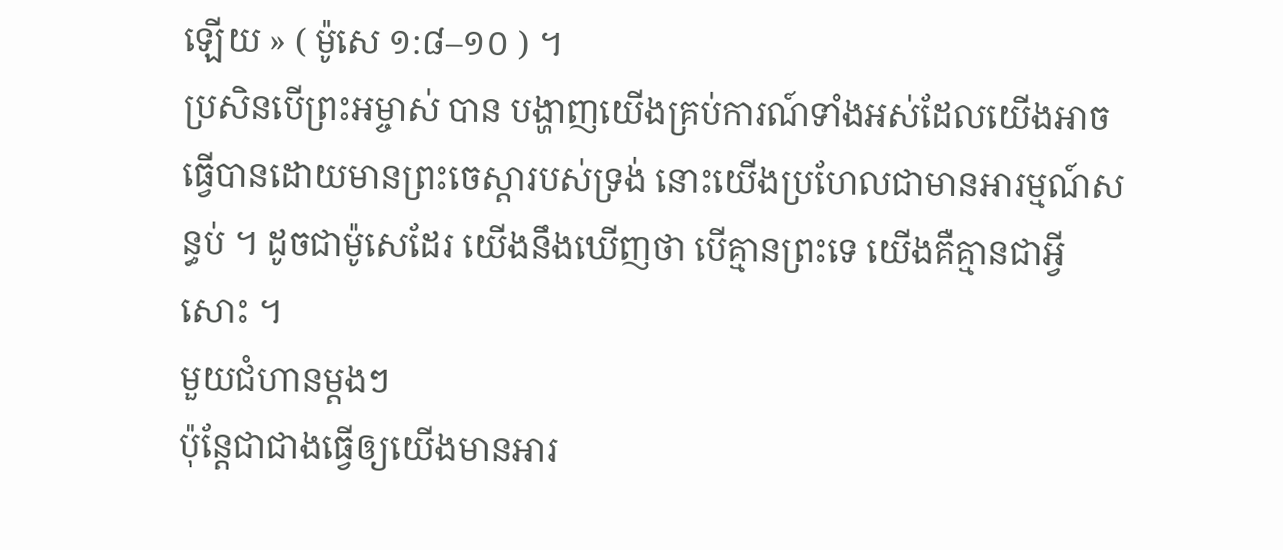ឡើយ » ( ម៉ូសេ ១:៨–១០ ) ។
ប្រសិនបើព្រះអម្ចាស់ បាន បង្ហាញយើងគ្រប់ការណ៍ទាំងអស់ដែលយើងអាចធ្វើបានដោយមានព្រះចេស្ដារបស់ទ្រង់ នោះយើងប្រហែលជាមានអារម្មណ៍សន្ធប់ ។ ដូចជាម៉ូសេដែរ យើងនឹងឃើញថា បើគ្មានព្រះទេ យើងគឺគ្មានជាអ្វីសោះ ។
មួយជំហានម្តងៗ
ប៉ុន្ដែជាជាងធ្វើឲ្យយើងមានអារ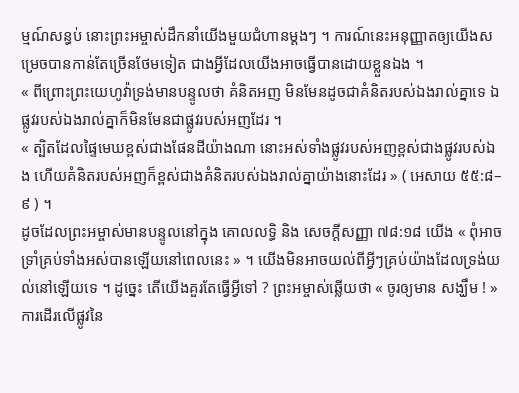ម្មណ៍សន្ធប់ នោះព្រះអម្ចាស់ដឹកនាំយើងមួយជំហានម្ដងៗ ។ ការណ៍នេះអនុញ្ញាតឲ្យយើងសម្រេចបានកាន់តែច្រើនថែមទៀត ជាងអ្វីដែលយើងអាចធ្វើបានដោយខ្លួនឯង ។
« ពីព្រោះព្រះយេហូវ៉ាទ្រង់មានបន្ទូលថា គំនិតអញ មិនមែនដូចជាគំនិតរបស់ឯងរាល់គ្នាទេ ឯផ្លូវរបស់ឯងរាល់គ្នាក៏មិនមែនជាផ្លូវរបស់អញដែរ ។
« ត្បិតដែលផ្ទៃមេឃខ្ពស់ជាងផែនដីយ៉ាងណា នោះអស់ទាំងផ្លូវរបស់អញខ្ពស់ជាងផ្លូវរបស់ឯង ហើយគំនិតរបស់អញក៏ខ្ពស់ជាងគំនិតរបស់ឯងរាល់គ្នាយ៉ាងនោះដែរ » ( អេសាយ ៥៥:៨–៩ ) ។
ដូចដែលព្រះអម្ចាស់មានបន្ទូលនៅក្នុង គោលលទ្ធិ និង សេចក្ដីសញ្ញា ៧៨:១៨ យើង « ពុំអាច ទ្រាំគ្រប់ទាំងអស់បានឡើយនៅពេលនេះ » ។ យើងមិនអាចយល់ពីអ្វីៗគ្រប់យ៉ាងដែលទ្រង់យល់នៅឡើយទេ ។ ដូច្នេះ តើយើងគួរតែធ្វើអ្វីទៅ ? ព្រះអម្ចាស់ឆ្លើយថា « ចូរឲ្យមាន សង្ឃឹម ! »
ការដើរលើផ្លូវនៃ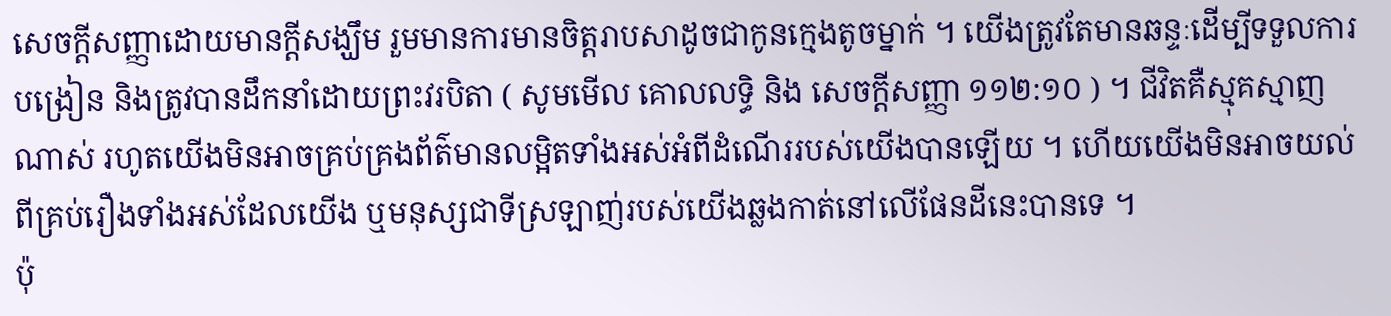សេចក្ដីសញ្ញាដោយមានក្ដីសង្ឃឹម រួមមានការមានចិត្តរាបសាដូចជាកូនក្មេងតូចម្នាក់ ។ យើងត្រូវតែមានឆន្ទៈដើម្បីទទួលការបង្រៀន និងត្រូវបានដឹកនាំដោយព្រះវរបិតា ( សូមមើល គោលលទ្ធិ និង សេចក្ដីសញ្ញា ១១២:១០ ) ។ ជីវិតគឺស្មុគស្មាញណាស់ រហូតយើងមិនអាចគ្រប់គ្រងព័ត៌មានលម្អិតទាំងអស់អំពីដំណើររបស់យើងបានឡើយ ។ ហើយយើងមិនអាចយល់ពីគ្រប់រឿងទាំងអស់ដែលយើង ឬមនុស្សជាទីស្រឡាញ់របស់យើងឆ្លងកាត់នៅលើផែនដីនេះបានទេ ។
ប៉ុ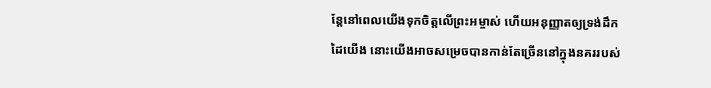ន្ដែនៅពេលយើងទុកចិត្តលើព្រះអម្ចាស់ ហើយអនុញ្ញាតឲ្យទ្រង់ដឹកដៃយើង នោះយើងអាចសម្រេចបានកាន់តែច្រើននៅក្នុងនគររបស់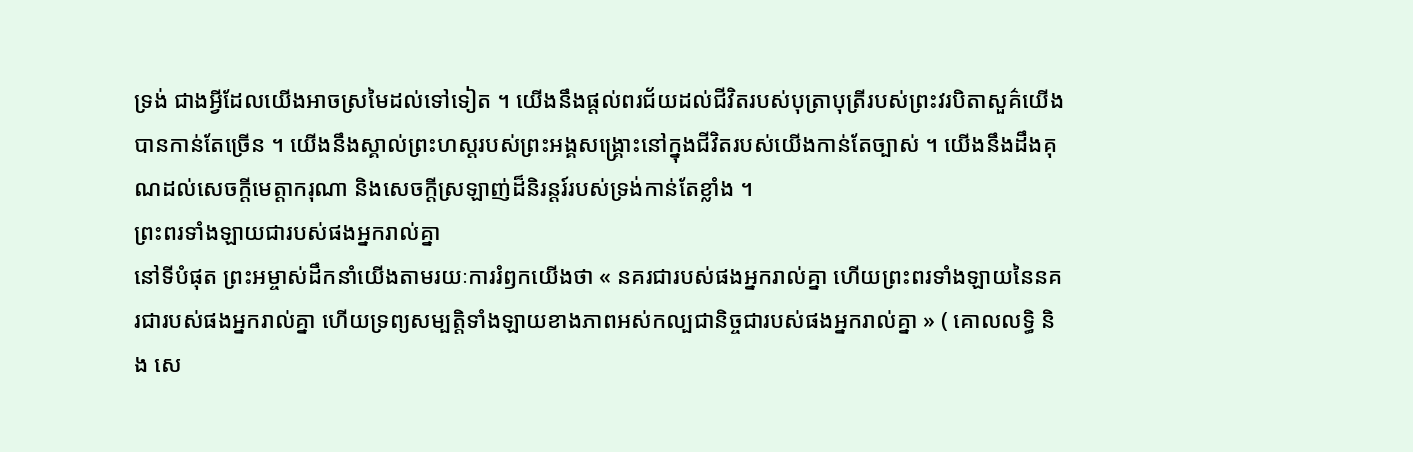ទ្រង់ ជាងអ្វីដែលយើងអាចស្រមៃដល់ទៅទៀត ។ យើងនឹងផ្ដល់ពរជ័យដល់ជីវិតរបស់បុត្រាបុត្រីរបស់ព្រះវរបិតាសួគ៌យើងបានកាន់តែច្រើន ។ យើងនឹងស្គាល់ព្រះហស្ដរបស់ព្រះអង្គសង្គ្រោះនៅក្នុងជីវិតរបស់យើងកាន់តែច្បាស់ ។ យើងនឹងដឹងគុណដល់សេចក្ដីមេត្តាករុណា និងសេចក្ដីស្រឡាញ់ដ៏និរន្ដរ៍របស់ទ្រង់កាន់តែខ្លាំង ។
ព្រះពរទាំងឡាយជារបស់ផងអ្នករាល់គ្នា
នៅទីបំផុត ព្រះអម្ចាស់ដឹកនាំយើងតាមរយៈការរំឭកយើងថា « នគរជារបស់ផងអ្នករាល់គ្នា ហើយព្រះពរទាំងឡាយនៃនគរជារបស់ផងអ្នករាល់គ្នា ហើយទ្រព្យសម្បត្តិទាំងឡាយខាងភាពអស់កល្បជានិច្ចជារបស់ផងអ្នករាល់គ្នា » ( គោលលទ្ធិ និង សេ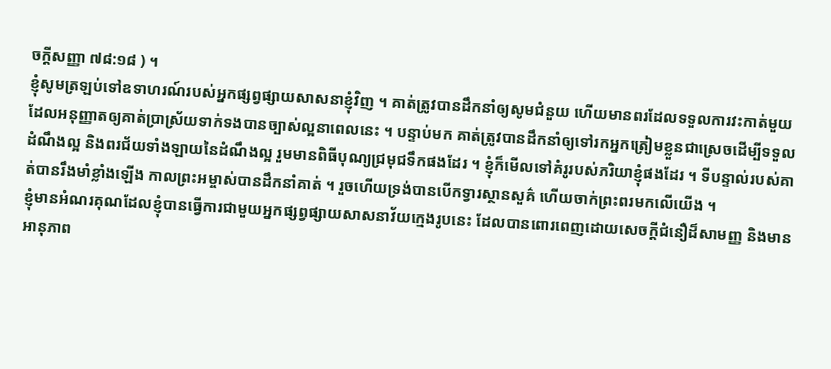ចក្តីសញ្ញា ៧៨:១៨ ) ។
ខ្ញុំសូមត្រឡប់ទៅឧទាហរណ៍របស់អ្នកផ្សព្វផ្សាយសាសនាខ្ញុំវិញ ។ គាត់ត្រូវបានដឹកនាំឲ្យសូមជំនួយ ហើយមានពរដែលទទួលការវះកាត់មួយ ដែលអនុញ្ញាតឲ្យគាត់ប្រាស្រ័យទាក់ទងបានច្បាស់ល្អនាពេលនេះ ។ បន្ទាប់មក គាត់ត្រូវបានដឹកនាំឲ្យទៅរកអ្នកត្រៀមខ្លួនជាស្រេចដើម្បីទទួលដំណឹងល្អ និងពរជ័យទាំងឡាយនៃដំណឹងល្អ រួមមានពិធីបុណ្យជ្រមុជទឹកផងដែរ ។ ខ្ញុំក៏មើលទៅគំរូរបស់ភរិយាខ្ញុំផងដែរ ។ ទីបន្ទាល់របស់គាត់បានរឹងមាំខ្លាំងឡើង កាលព្រះអម្ចាស់បានដឹកនាំគាត់ ។ រួចហើយទ្រង់បានបើកទ្វារស្ថានសួគ៌ ហើយចាក់ព្រះពរមកលើយើង ។
ខ្ញុំមានអំណរគុណដែលខ្ញុំបានធ្វើការជាមួយអ្នកផ្សព្វផ្សាយសាសនាវ័យក្មេងរូបនេះ ដែលបានពោរពេញដោយសេចក្ដីជំនឿដ៏សាមញ្ញ និងមានអានុភាព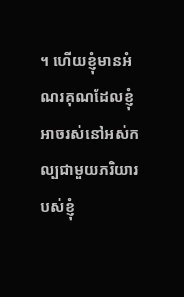។ ហើយខ្ញុំមានអំណរគុណដែលខ្ញុំអាចរស់នៅអស់កល្បជាមួយភរិយារបស់ខ្ញុំ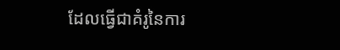ដែលធ្វើជាគំរូនៃការ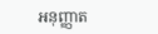អនុញ្ញាត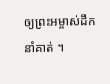ឲ្យព្រះអម្ចាស់ដឹកនាំគាត់ ។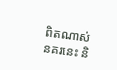ពិតណាស់ នគរនេះ និ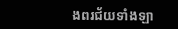ងពរជ័យទាំងឡា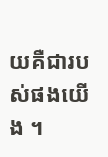យគឺជារបស់ផងយើង ។